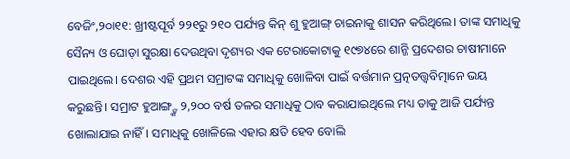ବେଜିଂ,୨୦ା୧୧: ଖ୍ରୀଷ୍ଟପୂର୍ବ ୨୨୧ରୁ ୨୧୦ ପର୍ଯ୍ୟନ୍ତ କିନ୍ ଶୁ ହୁଆଙ୍ଗ୍ ଚାଇନାକୁ ଶାସନ କରିଥିଲେ। ତାଙ୍କ ସମାଧିକୁ ସୈନ୍ୟ ଓ ଘୋଡ଼ା ସୁରକ୍ଷା ଦେଉଥିବା ଦୃଶ୍ୟର ଏକ ଟେରାକୋଟାକୁ ୧୯୭୪ରେ ଶାନ୍ଜି ପ୍ରଦେଶର ଚାଷୀମାନେ ପାଇଥିଲେ। ଦେଶର ଏହି ପ୍ରଥମ ସମ୍ରାଟଙ୍କ ସମାଧିକୁ ଖୋଳିବା ପାଇଁ ବର୍ତ୍ତମାନ ପ୍ରତ୍ନତତ୍ତ୍ୱବିତ୍ମାନେ ଭୟ କରୁଛନ୍ତି। ସମ୍ରାଟ ହୁଆଙ୍ଗ୍ଙ୍କ ୨,୨୦୦ ବର୍ଷ ତଳର ସମାଧିକୁ ଠାବ କରାଯାଇଥିଲେ ମଧ୍ୟ ତାକୁ ଆଜି ପର୍ଯ୍ୟନ୍ତ ଖୋଲାଯାଇ ନାହିଁ। ସମାଧିକୁ ଖୋଳିଲେ ଏହାର କ୍ଷତି ହେବ ବୋଲି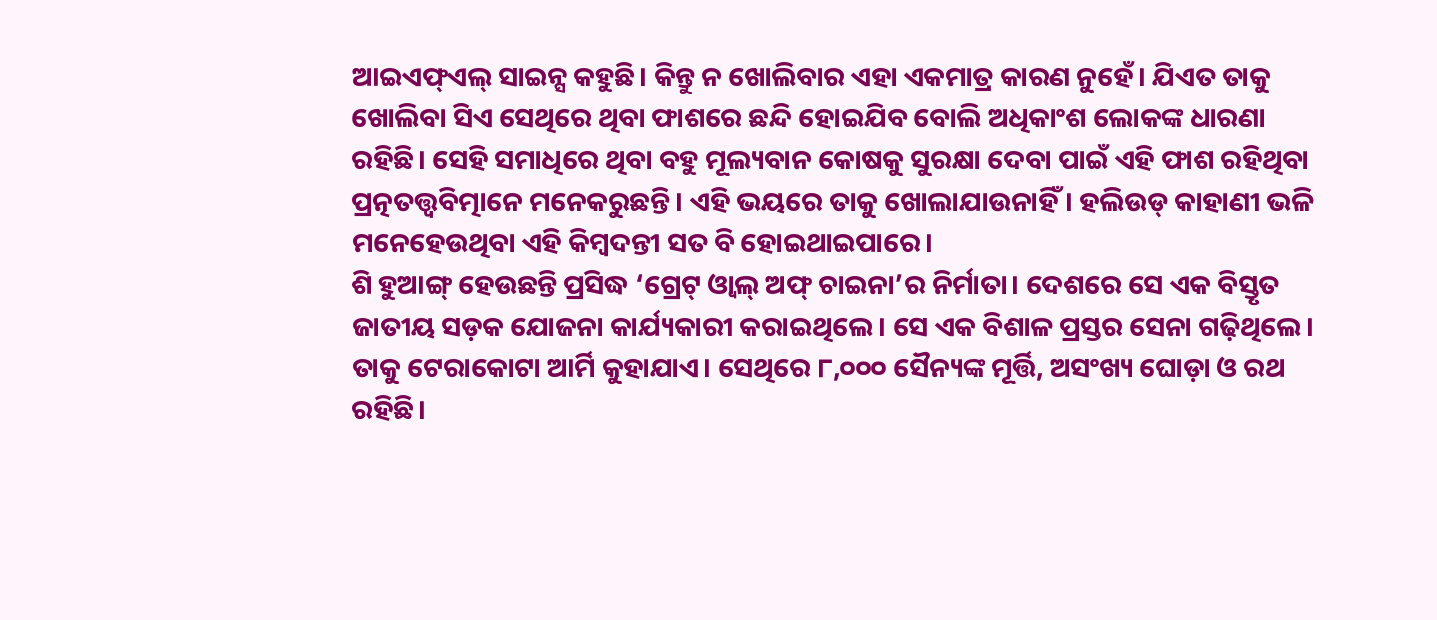ଆଇଏଫ୍ଏଲ୍ ସାଇନ୍ସ କହୁଛି। କିନ୍ତୁ ନ ଖୋଲିବାର ଏହା ଏକମାତ୍ର କାରଣ ନୁହେଁ। ଯିଏତ ତାକୁ ଖୋଲିବା ସିଏ ସେଥିରେ ଥିବା ଫାଶରେ ଛନ୍ଦି ହୋଇଯିବ ବୋଲି ଅଧିକାଂଶ ଲୋକଙ୍କ ଧାରଣା ରହିଛି। ସେହି ସମାଧିରେ ଥିବା ବହୁ ମୂଲ୍ୟବାନ କୋଷକୁ ସୁରକ୍ଷା ଦେବା ପାଇଁ ଏହି ଫାଶ ରହିଥିବା ପ୍ରତ୍ନତତ୍ତ୍ୱବିତ୍ମାନେ ମନେକରୁଛନ୍ତି। ଏହି ଭୟରେ ତାକୁ ଖୋଲାଯାଉନାହିଁ। ହଲିଉଡ୍ କାହାଣୀ ଭଳି ମନେହେଉଥିବା ଏହି କିମ୍ବଦନ୍ତୀ ସତ ବି ହୋଇଥାଇପାରେ।
ଶି ହୁଆଙ୍ଗ୍ ହେଉଛନ୍ତି ପ୍ରସିଦ୍ଧ ‘ଗ୍ରେଟ୍ ଓ୍ବାଲ୍ ଅଫ୍ ଚାଇନା’ର ନିର୍ମାତା। ଦେଶରେ ସେ ଏକ ବିସ୍ତୃତ ଜାତୀୟ ସଡ଼କ ଯୋଜନା କାର୍ଯ୍ୟକାରୀ କରାଇଥିଲେ। ସେ ଏକ ବିଶାଳ ପ୍ରସ୍ତର ସେନା ଗଢ଼ିଥିଲେ। ତାକୁ ଟେରାକୋଟା ଆର୍ମି କୁହାଯାଏ। ସେଥିରେ ୮,୦୦୦ ସୈନ୍ୟଙ୍କ ମୂର୍ତ୍ତି, ଅସଂଖ୍ୟ ଘୋଡ଼ା ଓ ରଥ ରହିଛି।